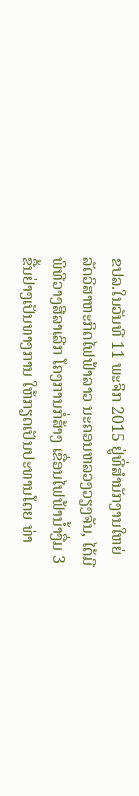ຂປລ.ໃນວັນທີ 11 ພະຈິກ 2015 ຢູ່ທີ່ສຳນັກງານໃຫຍ່ ລັດວິສາຫະກິດໄຟຟ້າລາວ ນະຄອນຫລວງວຽງຈັນ, ໄດ້ມີພິທີວາງສີລາເລີກ ໂຄງການກໍ່ສ້າງ ເຂື່ອນໄຟຟ້ານໍ້າງື່ມ 3 ຂື້ນຢ່າງເປັນທາງການ ໃຫ້ກຽດເປັນປະທານໂດຍ ທ່າ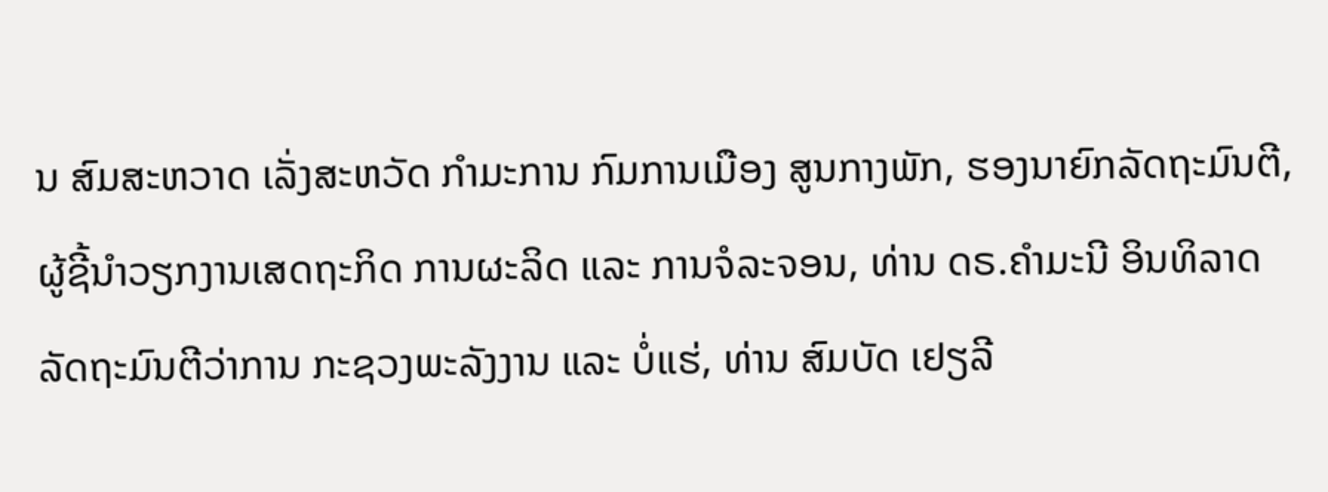ນ ສົມສະຫວາດ ເລັ່ງສະຫວັດ ກໍາມະການ ກົມການເມືອງ ສູນກາງພັກ, ຮອງນາຍົກລັດຖະມົນຕີ, ຜູ້ຊີ້ນໍາວຽກງານເສດຖະກິດ ການຜະລິດ ແລະ ການຈໍລະຈອນ, ທ່ານ ດຣ.ຄໍາມະນີ ອິນທິລາດ ລັດຖະມົນຕີວ່າການ ກະຊວງພະລັງງານ ແລະ ບໍ່ແຮ່, ທ່ານ ສົມບັດ ເຢຽລີ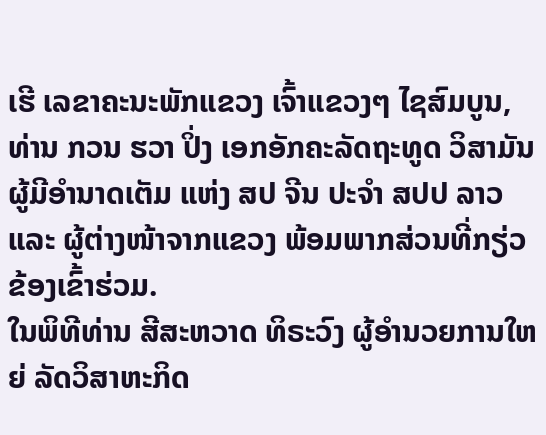ເຮີ ເລຂາຄະນະພັກແຂວງ ເຈົ້າແຂວງໆ ໄຊສົມບູນ, ທ່ານ ກວນ ຮວາ ປິ່ງ ເອກອັກຄະລັດຖະທູດ ວິສາມັນຜູ້ມີອຳນາດເຕັມ ແຫ່ງ ສປ ຈີນ ປະຈຳ ສປປ ລາວ ແລະ ຜູ້ຕ່າງໜ້າຈາກແຂວງ ພ້ອມພາກສ່ວນທີ່ກຽ່ວຂ້ອງເຂົ້າຮ່ວມ.
ໃນພິທີທ່ານ ສີສະຫວາດ ທິຣະວົງ ຜູ້ອໍານວຍການໃຫຍ່ ລັດວິສາຫະກິດ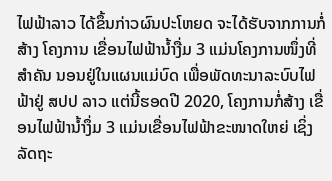ໄຟຟ້າລາວ ໄດ້ຂຶ້ນກ່າວຜົນປະໂຫຍດ ຈະໄດ້ຮັບຈາກການກໍ່ສ້າງ ໂຄງການ ເຂື່ອນໄຟຟ້ານໍ້າງື່ມ 3 ແມ່ນໂຄງການໜຶ່ງທີ່ສໍາຄັນ ນອນຢູ່ໃນແຜນແມ່ບົດ ເພື່ອພັດທະນາລະບົບໄຟຟ້າຢູ່ ສປປ ລາວ ແຕ່ນີ້ຮອດປີ 2020, ໂຄງການກໍ່ສ້າງ ເຂື່ອນໄຟຟ້ານໍ້າງຶ່ມ 3 ແມ່ນເຂື່ອນໄຟຟ້າຂະໜາດໃຫຍ່ ເຊິ່ງລັດຖະ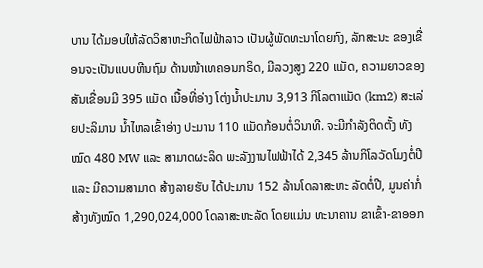ບານ ໄດ້ມອບໃຫ້ລັດວິສາຫະກິດໄຟຟ້າລາວ ເປັນຜູ້ພັດທະນາໂດຍກົງ, ລັກສະນະ ຂອງເຂື່ອນຈະເປັນແບບຫີນຖົມ ດ້ານໜ້າເທຄອນກຣິດ, ມີລວງສູງ 220 ແມັດ, ຄວາມຍາວຂອງສັນເຂື່ອນມີ 395 ແມັດ ເນື້ອທີ່ອ່າງ ໂຕ່ງນໍ້າປະມານ 3,913 ກິໂລຕາແມັດ (km2) ສະເລ່ຍປະລິມານ ນໍ້າໄຫລເຂົ້າອ່າງ ປະມານ 110 ແມັດກ້ອນຕໍ່ວິນາທີ. ຈະມີກໍາລັງຕິດຕັ້ງ ທັງໝົດ 480 MW ແລະ ສາມາດຜະລິດ ພະລັງງານໄຟຟ້າໄດ້ 2,345 ລ້ານກິໂລວັດໂມງຕໍ່ປີ ແລະ ມີຄວາມສາມາດ ສ້າງລາຍຮັບ ໄດ້ປະມານ 152 ລ້ານໂດລາສະຫະ ລັດຕໍ່ປີ, ມູນຄ່າກໍ່ສ້າງທັງໝົດ 1,290,024,000 ໂດລາສະຫະລັດ ໂດຍແມ່ນ ທະນາຄານ ຂາເຂົ້າ-ຂາອອກ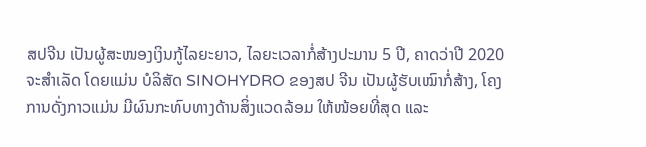ສປຈີນ ເປັນຜູ້ສະໜອງເງິນກູ້ໄລຍະຍາວ, ໄລຍະເວລາກໍ່ສ້າງປະມານ 5 ປີ, ຄາດວ່າປີ 2020 ຈະສໍາເລັດ ໂດຍແມ່ນ ບໍລິສັດ SINOHYDRO ຂອງສປ ຈີນ ເປັນຜູ້ຮັບເໝົາກໍ່ສ້າງ, ໂຄງການດັ່ງກາວແມ່ນ ມີຜົນກະທົບທາງດ້ານສິ່ງແວດລ້ອມ ໃຫ້ໜ້ອຍທີ່ສຸດ ແລະ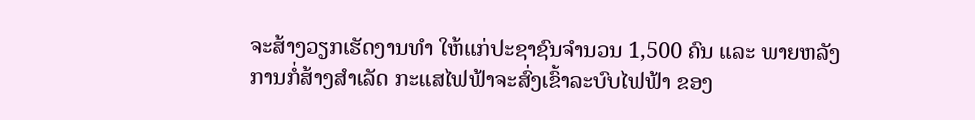ຈະສ້າງວຽກເຮັດງານທຳ ໃຫ້ແກ່ປະຊາຊົນຈຳນວນ 1,500 ຄົນ ແລະ ພາຍຫລັງການກໍ່ສ້າງສຳເລັດ ກະແສໄຟຟ້າຈະສົ່ງເຂົ້າລະບົບໄຟຟ້າ ຂອງ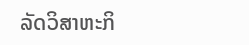ລັດວິສາຫະກິ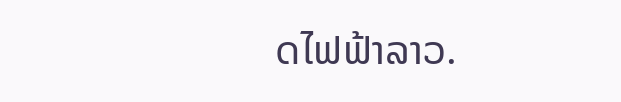ດໄຟຟ້າລາວ.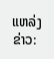ແຫລ່ງຂ່າວ: